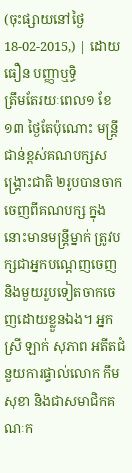(ចុះផ្សាយនៅថ្ងៃ 18-02-2015,) | ដោយ ធឿន បញ្ញាឬទិ្ធ
ត្រឹមតែរយៈពេល១ ខែ ១៣ ថ្ងៃតែប៉ុណោះ មន្ត្រីជាន់ខ្ពស់គណបក្សសង្គ្រោះជាតិ ២រូបបានចាកចេញពីគណបក្ស ក្នុងនោះមានមន្ត្រីម្នាក់ ត្រូវបក្សជាអ្នកបណ្តេញចេញ និងមួយរួបទៀតចាកចេញដោយខ្លួនឯង។ អ្នកស្រី ឡាក់ សុភាព អតីតជំនួយការផ្ទាល់លោក កឹម សុខា និងជាសមាជិកគណៈក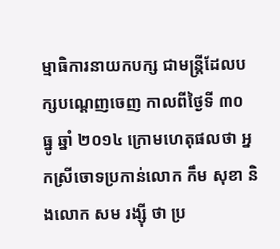ម្មាធិការនាយកបក្ស ជាមន្ត្រីដែលបក្សបណ្តេញចេញ កាលពីថ្ងៃទី ៣០ ធ្នូ ឆ្នាំ ២០១៤ ក្រោមហេតុផលថា អ្នកស្រីចោទប្រកាន់លោក កឹម សុខា និងលោក សម រង្ស៊ី ថា ប្រ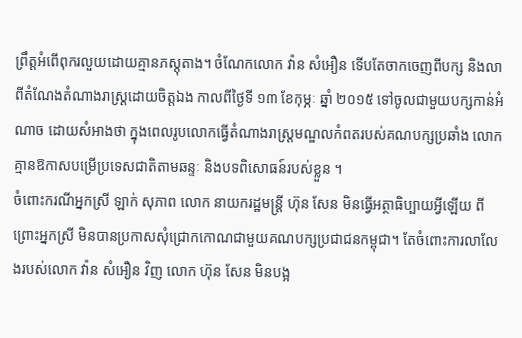ព្រឹត្តអំពើពុករលួយដោយគ្មានភស្តុតាង។ ចំណែកលោក វ៉ាន សំអឿន ទើបតែចាកចេញពីបក្ស និងលាពីតំណែងតំណាងរាស្ត្រដោយចិត្តឯង កាលពីថ្ងៃទី ១៣ ខែកុម្ភៈ ឆ្នាំ ២០១៥ ទៅចូលជាមួយបក្សកាន់អំណាច ដោយសំអាងថា ក្នុងពេលរូបលោកធ្វើតំណាងរាស្ត្រមណ្ឌលកំពតរបស់គណបក្សប្រឆាំង លោកគ្មានឱកាសបម្រើប្រទេសជាតិតាមឆន្ទៈ និងបទពិសោធន៍របស់ខ្លួន ។
ចំពោះករណីអ្នកស្រី ឡាក់ សុភាព លោក នាយករដ្ឋមន្ត្រី ហ៊ុន សែន មិនធ្វើអត្ថាធិប្បាយអ្វីឡើយ ពីព្រោះអ្នកស្រី មិនបានប្រកាសសុំជ្រោកកោណជាមួយគណបក្សប្រជាជនកម្ពុជា។ តែចំពោះការលាលែងរបស់លោក វ៉ាន សំអឿន វិញ លោក ហ៊ុន សែន មិនបង្អ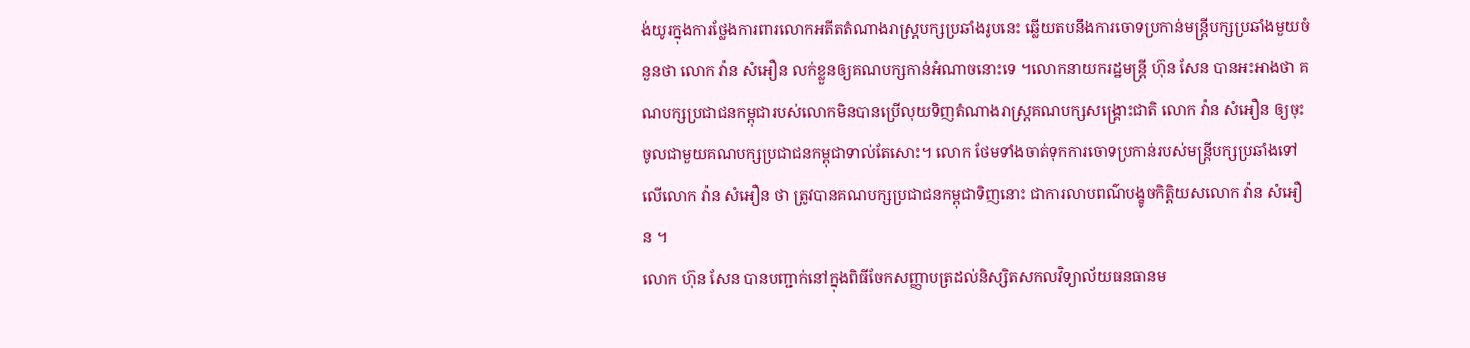ង់យូរក្នុងការថ្លែងការពារលោកអតីតតំណាងរាស្ត្របក្សប្រឆាំងរូបនេះ ឆ្លើយតបនឹងការចោទប្រកាន់មន្ត្រីបក្សប្រឆាំងមួយចំនួនថា លោក វ៉ាន សំអឿន លក់ខ្លួនឲ្យគណបក្សកាន់អំណាចនោះទេ ។លោកនាយករដ្ឋមន្ត្រី ហ៊ុន សែន បានអះអាងថា គណបក្សប្រជាជនកម្ពុជារបស់លោកមិនបានប្រើលុយទិញតំណាងរាស្ត្រគណបក្សសង្គ្រោះជាតិ លោក វ៉ាន សំអឿន ឲ្យចុះចូលជាមួយគណបក្សប្រជាជនកម្ពុជាទាល់តែសោះ។ លោក ថែមទាំងចាត់ទុកការចោទប្រកាន់របស់មន្ត្រីបក្សប្រឆាំងទៅលើលោក វ៉ាន សំអឿន ថា ត្រូវបានគណបក្សប្រជាជនកម្ពុជាទិញនោះ ជាការលាបពណ៌បង្ខូចកិត្តិយសលោក វ៉ាន សំអឿន ។
លោក ហ៊ុន សែន បានបញ្ជាក់នៅក្នុងពិធីចែកសញ្ញាបត្រដល់និស្សិតសកលវិទ្យាល័យធនធានម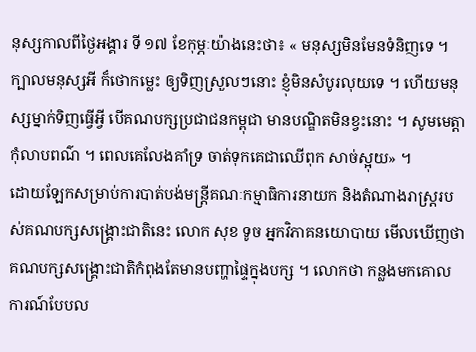នុស្សកាលពីថ្ងៃអង្គារ ទី ១៧ ខែកុម្ភៈយ៉ាងនេះថា៖ « មនុស្សមិនមែនទំនិញទេ ។ ក្បាលមនុស្សអី ក៏ថោកម្លេះ ឲ្យទិញស្រួលៗនោះ ខ្ញុំមិនសំបូរលុយទេ ។ ហើយមនុស្សម្នាក់ទិញធ្វើអ្វី បើគណបក្សប្រជាជនកម្ពុជា មានបណ្ឌិតមិនខ្វះនោះ ។ សូមមេត្តាកុំលាបពណ៌ ។ ពេលគេលែងគាំទ្រ ចាត់ទុកគេជាឈើពុក សាច់ស្អុយ» ។
ដោយឡែកសម្រាប់ការបាត់បង់មន្ត្រីគណៈកម្មាធិការនាយក និងតំណាងរាស្ត្ររបស់គណបក្សសង្គ្រោះជាតិនេះ លោក សុខ ទូច អ្នកវិភាគនយោបាយ មើលឃើញថា គណបក្សសង្គ្រោះជាតិកំពុងតែមានបញ្ហាផ្ទៃក្នុងបក្ស ។ លោកថា កន្លងមកគោលការណ៍បែបល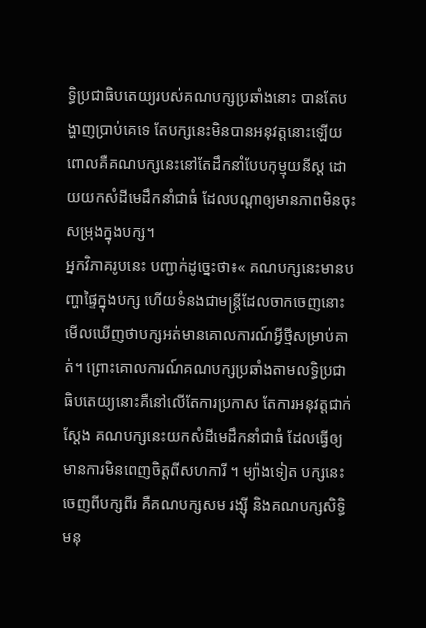ទ្ធិប្រជាធិបតេយ្យរបស់គណបក្សប្រឆាំងនោះ បានតែបង្ហាញប្រាប់គេទេ តែបក្សនេះមិនបានអនុវត្តនោះឡើយ ពោលគឺគណបក្សនេះនៅតែដឹកនាំបែបកុម្មុយនីស្ដ ដោយយកសំដីមេដឹកនាំជាធំ ដែលបណ្ដាឲ្យមានភាពមិនចុះសម្រុងក្នុងបក្ស។
អ្នកវិភាគរូបនេះ បញ្ជាក់ដូច្នេះថា៖« គណបក្សនេះមានបញ្ហាផ្ទៃក្នុងបក្ស ហើយទំនងជាមន្ត្រីដែលចាកចេញនោះ មើលឃើញថាបក្សអត់មានគោលការណ៍អ្វីថ្មីសម្រាប់គាត់។ ព្រោះគោលការណ៍គណបក្សប្រឆាំងតាមលទ្ធិប្រជាធិបតេយ្យនោះគឺនៅលើតែការប្រកាស តែការអនុវត្តជាក់ស្ដែង គណបក្សនេះយកសំដីមេដឹកនាំជាធំ ដែលធ្វើឲ្យមានការមិនពេញចិត្តពីសហការី ។ ម្យ៉ាងទៀត បក្សនេះ ចេញពីបក្សពីរ គឺគណបក្សសម រង្ស៊ី និងគណបក្សសិទ្ធិមនុ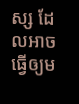ស្ស ដែលអាចធ្វើឲ្យម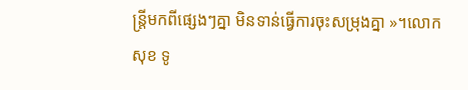ន្ត្រីមកពីផ្សេងៗគ្នា មិនទាន់ធ្វើការចុះសម្រុងគ្នា »។លោក សុខ ទូ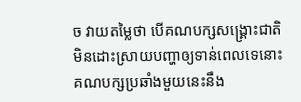ច វាយតម្លៃថា បើគណបក្សសង្គ្រោះជាតិ មិនដោះស្រាយបញ្ហាឲ្យទាន់ពេលទេនោះ គណបក្សប្រឆាំងមួយនេះនឹង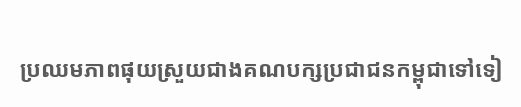ប្រឈមភាពផុយស្រួយជាងគណបក្សប្រជាជនកម្ពុជាទៅទៀ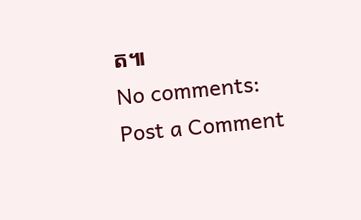ត៕
No comments:
Post a Comment